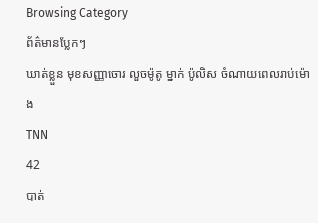Browsing Category
ព័ត៌មានប្លែកៗ
ឃាត់ខ្លួន មុខសញ្ញាចោរ លួចម៉ូតូ ម្នាក់ ប៉ូលិស ចំណាយពេលរាប់ម៉ោង
TNN
42
បាត់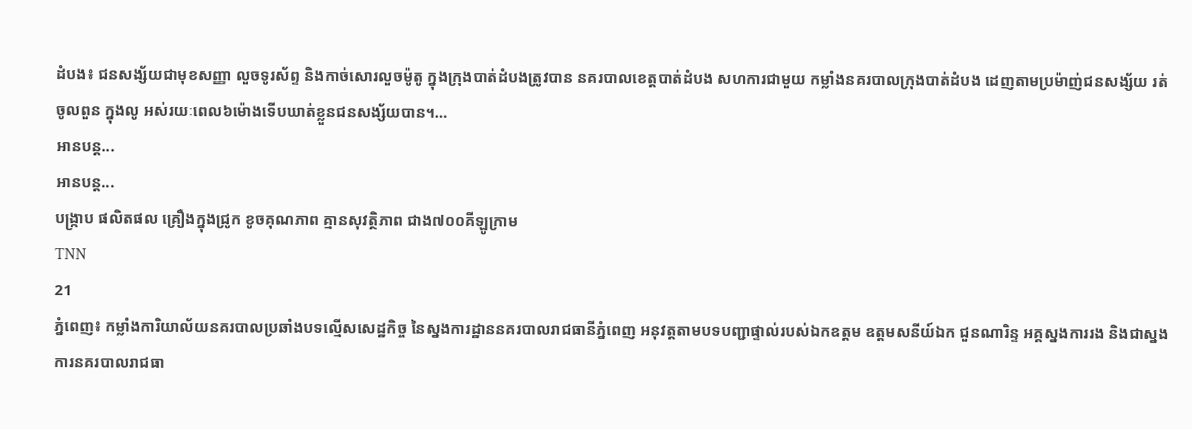ដំបង៖ ជនសង្ស័យជាមុខសញ្ញា លួចទូរស័ព្ទ និងកាច់សោរលួចម៉ូតូ ក្នុងក្រុងបាត់ដំបងត្រូវបាន នគរបាលខេត្តបាត់ដំបង សហការជាមួយ កម្លាំងនគរបាលក្រុងបាត់ដំបង ដេញតាមប្រម៉ាញ់ជនសង្ស័យ រត់ចូលពួន ក្នុងលូ អស់រយៈពេល៦ម៉ោងទើបឃាត់ខ្លួនជនសង្ស័យបាន។…
អានបន្ត...
អានបន្ត...
បង្រ្កាប ផលិតផល គ្រឿងក្នុងជ្រូក ខូចគុណភាព គ្មានសុវត្ថិភាព ជាង៧០០គីឡូក្រាម
TNN
21
ភ្នំពេញ៖ កម្លាំងការិយាល័យនគរបាលប្រឆាំងបទល្មើសសេដ្ឋកិច្ច នៃស្នងការដ្ឋាននគរបាលរាជធានីភ្នំពេញ អនុវត្តតាមបទបញ្ជាផ្ទាល់របស់ឯកឧត្តម ឧត្តមសនីយ៍ឯក ជួនណារិន្ទ អគ្គស្នងការរង និងជាស្នងការនគរបាលរាជធា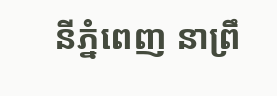នីភ្នំពេញ នាព្រឹ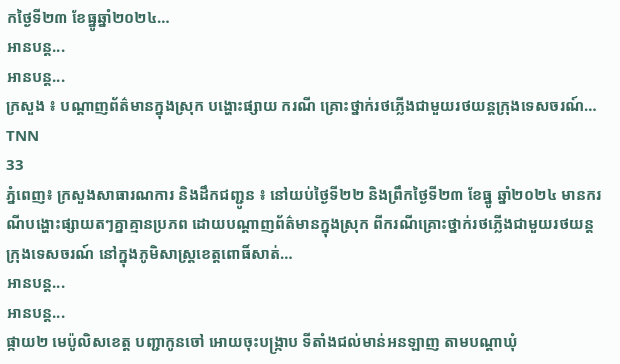កថ្ងៃទី២៣ ខែធ្នូឆ្នាំ២០២៤…
អានបន្ត...
អានបន្ត...
ក្រសួង ៖ បណ្តាញព័ត៌មានក្នុងស្រុក បង្ហោះផ្សាយ ករណី គ្រោះថ្នាក់រថភ្លើងជាមួយរថយន្តក្រុងទេសចរណ៍…
TNN
33
ភ្នំពេញ៖ ក្រសួងសាធារណការ និងដឹកជញ្ជូន ៖ នៅយប់ថ្ងៃទី២២ និងព្រឹកថ្ងៃទី២៣ ខែធ្នូ ឆ្នាំ២០២៤ មានករណីបង្ហោះផ្សាយតៗគ្នាគ្មានប្រភព ដោយបណ្តាញព័ត៌មានក្នុងស្រុក ពីករណីគ្រោះថ្នាក់រថភ្លើងជាមួយរថយន្តក្រុងទេសចរណ៍ នៅក្នុងភូមិសាស្ត្រខេត្តពោធិ៍សាត់…
អានបន្ត...
អានបន្ត...
ផ្កាយ២ មេប៉ូលិសខេត្ត បញ្ជាកូនចៅ អោយចុះបង្ក្រាប ទីតាំងជល់មាន់អនឡាញ តាមបណ្តាឃុំ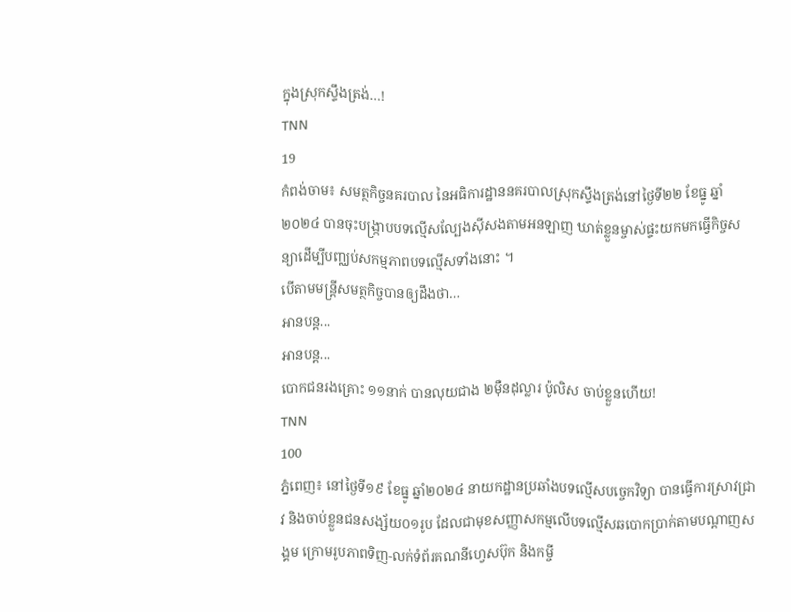ក្នុងស្រុកស្ទឹងត្រង់…!
TNN
19
កំពង់ចាម៖ សមត្ថកិច្ចនគរបាល នៃអធិការដ្ឋាននគរបាលស្រុកស្ទឹងត្រង់នៅថ្ងៃទី២២ ខែធ្នូ ឆ្នាំ២០២៤ បានចុះបង្ក្រាបបទល្មើសល្បែងស៊ីសងតាមអនឡាញ ឃាត់ខ្លួនម្ចាស់ផ្ទះយកមកធ្វើកិច្ចសន្យាដើម្បីបញ្ឈប់សកម្មភាពបទល្មើសទាំងនោះ ។
បើតាមមន្ត្រីសមត្ថកិច្ចបានឲ្យដឹងថា…
អានបន្ត...
អានបន្ត...
បោកជនរងគ្រោះ ១១នាក់ បានលុយជាង ២ម៉ឺនដុល្លារ ប៉ូលិស ចាប់ខ្លួនហើយ!
TNN
100
ភ្នំពេញ៖ នៅថ្ងៃទី១៩ ខែធ្នូ ឆ្នាំ២០២៤ នាយកដ្ឋានប្រឆាំងបទល្មើសបច្ចេកវិទ្យា បានធ្វើការស្រាវជ្រាវ និងចាប់ខ្លួនជនសង្ស័យ០១រូប ដែលជាមុខសញ្ញាសកម្មលើបទល្មើសឆបោកប្រាក់តាមបណ្ដាញសង្គម ក្រោមរូបភាពទិញ-លក់ទំព័រគណនីហ្វេសប៊ុក និងកម្ចី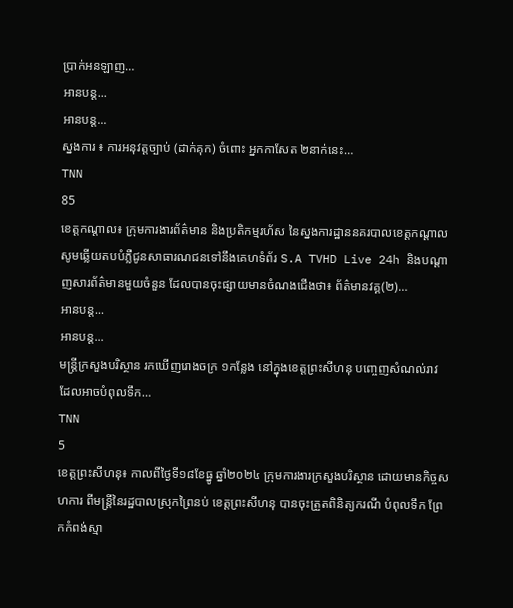ប្រាក់អនឡាញ…
អានបន្ត...
អានបន្ត...
ស្នងការ ៖ ការអនុវត្តច្បាប់ (ដាក់គុក) ចំពោះ អ្នកកាសែត ២នាក់នេះ…
TNN
85
ខេត្តកណ្តាល៖ ក្រុមការងារព័ត៌មាន និងប្រតិកម្មរហ័ស នៃស្នងការដ្ឋាននគរបាលខេត្តកណ្តាល សូមឆ្លើយតបបំភ្លឺជូនសាធារណជនទៅនឹងគេហទំព័រ S.A TVHD Live 24h និងបណ្តាញសារព័ត៌មានមួយចំនួន ដែលបានចុះផ្សាយមានចំណងជើងថា៖ ព័ត៌មានវគ្គ(២)…
អានបន្ត...
អានបន្ត...
មន្រ្តីក្រសួងបរិស្ថាន រកឃើញរោងចក្រ ១កន្លែង នៅក្នុងខេត្តព្រះសីហនុ បញ្ចេញសំណល់រាវ ដែលអាចបំពុលទឹក…
TNN
5
ខេត្តព្រះសីហនុ៖ កាលពីថ្ងៃទី១៨ខែធ្នូ ឆ្នាំ២០២៤ ក្រុមការងារក្រសួងបរិស្ថាន ដោយមានកិច្ចសហការ ពីមន្រ្តីនៃរដ្ឋបាលស្រុកព្រៃនប់ ខេត្តព្រះសីហនុ បានចុះត្រួតពិនិត្យករណី បំពុលទឹក ព្រែកកំពង់ស្មា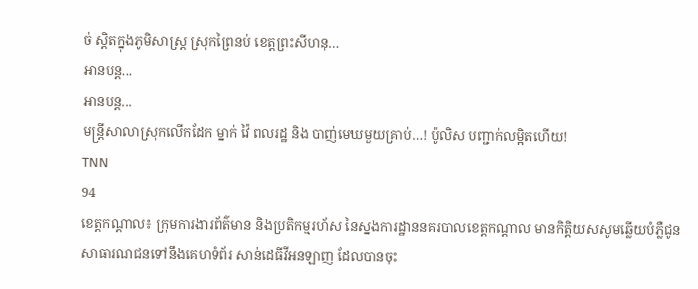ច់ ស្តិតក្នុងភូមិសាស្រ្ត ស្រុកព្រៃនប់ ខេត្តព្រះសីហនុ…
អានបន្ត...
អានបន្ត...
មន្ត្រីសាលាស្រុកលើកដែក ម្នាក់ វ៉ៃ ពលរដ្ឋ និង បាញ់មេឃមួយគ្រាប់…! ប៉ូលិស បញ្ជាក់លម្អិតហើយ!
TNN
94
ខេត្តកណ្តាល៖ ក្រុមការងារព័ត៌មាន និងប្រតិកម្មរហ័ស នៃស្នងការដ្ឋាននគរបាលខេត្តកណ្តាល មានកិត្តិយសសូមឆ្លើយបំភ្លឺជូនសាធារណជនទៅនឹងគេហទំព័រ សាន់ដេធីវីអនឡាញ ដែលបានចុះ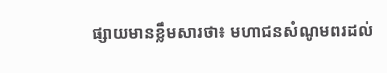ផ្សាយមានខ្លឹមសារថា៖ មហាជនសំណូមពរដល់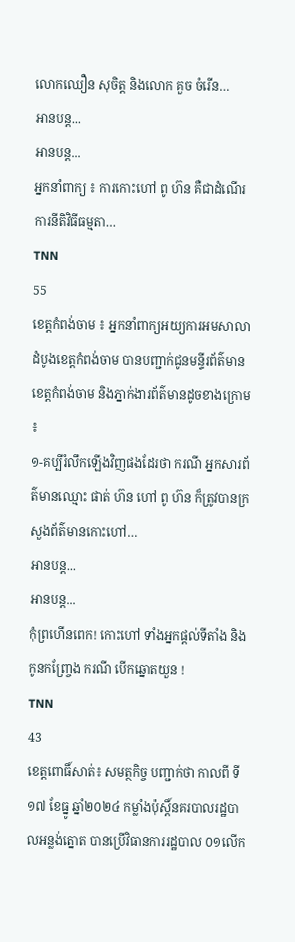លោកឈឿន សុចិត្ត និងលោក គួច ចំរើន…
អានបន្ត...
អានបន្ត...
អ្នកនាំពាក្យ ៖ ការកោះហៅ ពូ ហ៊ន គឺជាដំណើរការនីតិវិធីធម្មតា…
TNN
55
ខេត្តកំពង់ចាម ៖ អ្នកនាំពាក្យអយ្យការអមសាលាដំបូងខេត្តកំពង់ចាម បានបញ្ជាក់ជូនមន្ទីរព័ត៌មានខេត្តកំពង់ចាម និងភ្នាក់ងារព័ត៌មានដូចខាងក្រោម ៖
១-គប្បីរំលឹកឡើងវិញផងដែរថា ករណី អ្នកសារព័ត៌មានឈ្មោះ ផាត់ ហ៊ន ហៅ ពូ ហ៊ន ក៏ត្រូវបានក្រសួងព័ត៌មានកោះហៅ…
អានបន្ត...
អានបន្ត...
កុំព្រហើនពេក! កោះហៅ ទាំងអ្នកផ្តល់ទីតាំង និង កូនកញ្ច្រែង ករណី បើកឆ្នោតយួន !
TNN
43
ខេត្តពោធិ៍សាត់៖ សមត្ថកិច្ច បញ្ជាក់ថា កាលពី ទី១៧ ខែធ្នូ ឆ្នាំ២០២៤ កម្លាំងប៉ុស្តិ៍នគរបាលរដ្ឋបាលអន្លង់ត្នោត បានប្រេីវិធានការរដ្ឋបាល ០១លេីក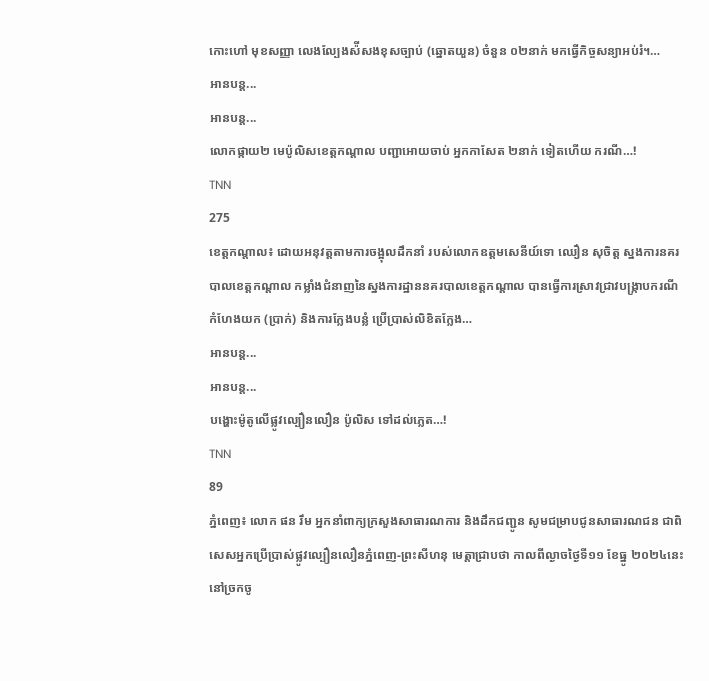កោះហៅ មុខសញ្ញា លេងល្បែងស៉ីសងខុសច្បាប់ (ឆ្នោតយួន) ចំនួន ០២នាក់ មកធ្វេីកិច្ចសន្យាអប់រំ។…
អានបន្ត...
អានបន្ត...
លោកផ្កាយ២ មេប៉ូលិសខេត្តកណ្តាល បញ្ជាអោយចាប់ អ្នកកាសែត ២នាក់ ទៀតហើយ ករណី…!
TNN
275
ខេត្តកណ្តាល៖ ដោយអនុវត្តតាមការចង្អុលដឹកនាំ របស់លោកឧត្តមសេនីយ៍ទោ ឈឿន សុចិត្ត ស្នងការនគរបាលខេត្តកណ្តាល កម្លាំងជំនាញនៃស្នងការដ្ឋាននគរបាលខេត្តកណ្តាល បានធ្វើការស្រាវជ្រាវបង្ក្រាបករណី កំហែងយក (ប្រាក់) និងការក្លែងបន្លំ ប្រើប្រាស់លិខិតក្លែង…
អានបន្ត...
អានបន្ត...
បង្ហោះម៉ូតូលើផ្លូវល្បឿនលឿន ប៉ូលិស ទៅដល់ភ្លេត…!
TNN
89
ភ្នំពេញ៖ លោក ផន រឹម អ្នកនាំពាក្យក្រសួងសាធារណការ និងដឹកជញ្ជូន សូមជម្រាបជូនសាធារណជន ជាពិសេសអ្នកប្រើប្រាស់ផ្លូវល្បឿនលឿនភ្នំពេញ-ព្រះសីហនុ មេត្តាជ្រាបថា កាលពីល្ងាចថ្ងៃទី១១ ខែធ្នូ ២០២៤នេះ នៅច្រកចូ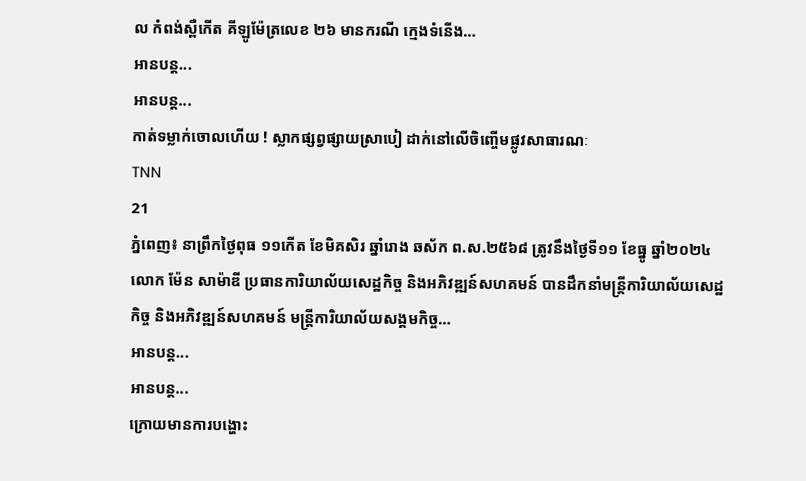ល កំពង់ស្ពឺកើត គីឡូម៉ែត្រលេខ ២៦ មានករណី ក្មេងទំនើង…
អានបន្ត...
អានបន្ត...
កាត់ទម្លាក់ចោលហើយ ! ស្លាកផ្សព្វផ្សាយស្រាបៀ ដាក់នៅលេីចិញ្ចេីមផ្លូវសាធារណៈ
TNN
21
ភ្នំពេញ៖ នាព្រឹកថ្ងៃពុធ ១១កើត ខែមិគសិរ ឆ្នាំរោង ឆស័ក ព.ស.២៥៦៨ ត្រូវនឹងថ្ងៃទី១១ ខែធ្នូ ឆ្នាំ២០២៤ លោក ម៉ែន សាម៉ាឌី ប្រធានការិយាល័យសេដ្ឋកិច្ច និងអភិវឌ្ឍន៍សហគមន៍ បានដឹកនាំមន្រ្តីការិយាល័យសេដ្ឋកិច្ច និងអភិវឌ្ឍន៍សហគមន៍ មន្រ្តីការិយាល័យសង្គមកិច្ច…
អានបន្ត...
អានបន្ត...
ក្រោយមានការបង្ហោះ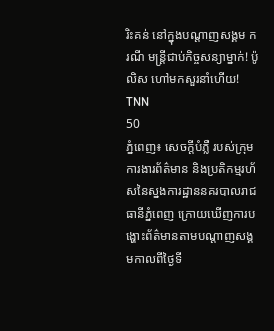រិះគន់ នៅក្នុងបណ្តាញសង្គម ករណី មន្រ្តីជាប់កិច្ចសន្យាម្នាក់! ប៉ូលិស ហៅមកសួរនាំហើយ!
TNN
50
ភ្នំពេញ៖ សេចក្តីបំភ្លឺ របស់ក្រុមការងារព័ត៌មាន និងប្រតិកម្មរហ័សនៃស្នងការដ្ឋាននគរបាលរាជធានីភ្នំពេញ ក្រោយឃើញការបង្ហោះព័ត៌មានតាមបណ្តាញសង្គមកាលពីថ្ងៃទី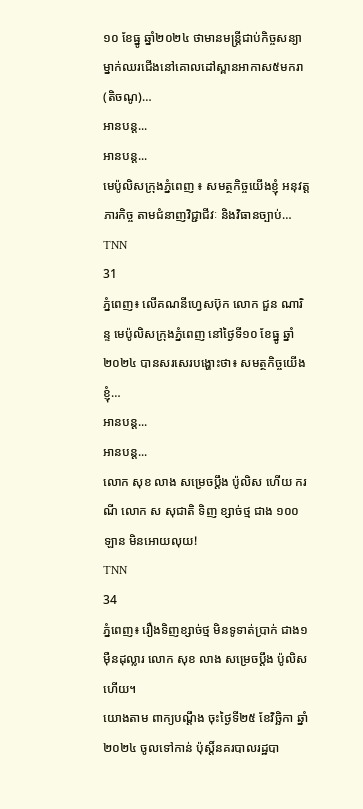១០ ខែធ្នូ ឆ្នាំ២០២៤ ថាមានមន្រ្តីជាប់កិច្ចសន្យាម្នាក់ឈរជើងនៅគោលដៅស្ពានអាកាស៥មករា (តិចណូ)…
អានបន្ត...
អានបន្ត...
មេប៉ូលិសក្រុងភ្នំពេញ ៖ សមត្ថកិច្ចយើងខ្ញុំ អនុវត្តភារកិច្ច តាមជំនាញវិជ្ជាជីវៈ និងវិធានច្បាប់…
TNN
31
ភ្នំពេញ៖ លើគណនីហ្វេសប៊ុក លោក ជួន ណារិន្ទ មេប៉ូលិសក្រុងភ្នំពេញ នៅថ្ងៃទី១០ ខែធ្នូ ឆ្នាំ២០២៤ បានសរសេរបង្ហោះថា៖ សមត្ថកិច្ចយើងខ្ញុំ…
អានបន្ត...
អានបន្ត...
លោក សុខ លាង សម្រេចប្តឹង ប៉ូលិស ហើយ ករណី លោក ស សុជាតិ ទិញ ខ្សាច់ថ្ម ជាង ១០០ឡាន មិនអោយលុយ!
TNN
34
ភ្នំពេញ៖ រឿងទិញខ្សាច់ថ្ម មិនទូទាត់ប្រាក់ ជាង១ម៉ឺនដុល្លារ លោក សុខ លាង សម្រេចប្តឹង ប៉ូលិស ហើយ។
យោងតាម ពាក្យបណ្តឹង ចុះថ្ងៃទី២៥ ខែវិច្ឆិកា ឆ្នាំ២០២៤ ចូលទៅកាន់ ប៉ុស្តិ៍នគរបាលរដ្ឋបា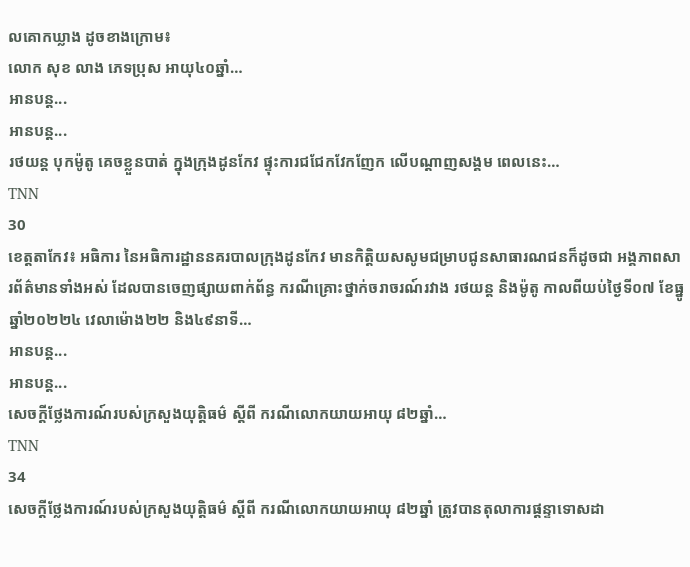លគោកឃ្លាង ដូចខាងក្រោម៖
លោក សុខ លាង ភេទប្រុស អាយុ៤០ឆ្នាំ…
អានបន្ត...
អានបន្ត...
រថយន្ត បុកម៉ូតូ គេចខ្លួនបាត់ ក្នុងក្រុងដូនកែវ ផ្ទុះការជជែកវែកញែក លើបណ្តាញសង្គម ពេលនេះ…
TNN
30
ខេត្តតាកែវ៖ អធិការ នៃអធិការដ្ឋាននគរបាលក្រុងដូនកែវ មានកិត្តិយសសូមជម្រាបជូនសាធារណជនក៏ដូចជា អង្គភាពសារព័ត៌មានទាំងអស់ ដែលបានចេញផ្សាយពាក់ព័ន្ធ ករណីគ្រោះថ្នាក់ចរាចរណ៍រវាង រថយន្ត និងម៉ូតូ កាលពីយប់ថ្ងៃទី០៧ ខែធ្នូ ឆ្នាំ២០២២៤ វេលាម៉ោង២២ និង៤៩នាទី…
អានបន្ត...
អានបន្ត...
សេចក្តីថ្លែងការណ៍របស់ក្រសួងយុត្តិធម៌ ស្តីពី ករណីលោកយាយអាយុ ៨២ឆ្នាំ…
TNN
34
សេចក្តីថ្លែងការណ៍របស់ក្រសួងយុត្តិធម៌ ស្តីពី ករណីលោកយាយអាយុ ៨២ឆ្នាំ ត្រូវបានតុលាការផ្តន្ទាទោសដា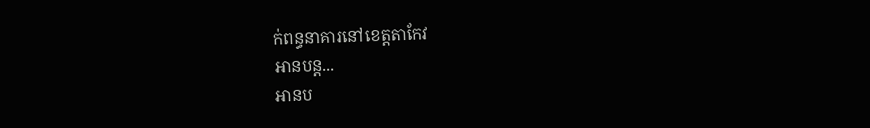ក់ពន្ធនាគារនៅខេត្តតាកែវ
អានបន្ត...
អានប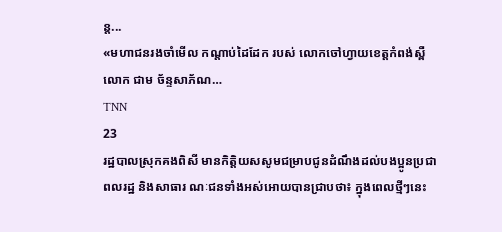ន្ត...
«មហាជនរងចាំមើល កណ្តាប់ដៃដែក របស់ លោកចៅហ្វាយខេត្តកំពង់ស្ពឺ លោក ជាម ច័ន្ទសាភ័ណ…
TNN
23
រដ្ឋបាលស្រុកគងពិសី មានកិត្តិយសសូមជម្រាបជូនដំណឹងដល់បងប្អូនប្រជាពលរដ្ឋ និងសាធារ ណៈជនទាំងអស់អោយបានជ្រាបថា៖ ក្នុងពេលថ្មីៗនេះ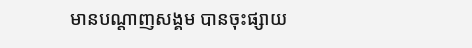មានបណ្តាញសង្គម បានចុះផ្សាយ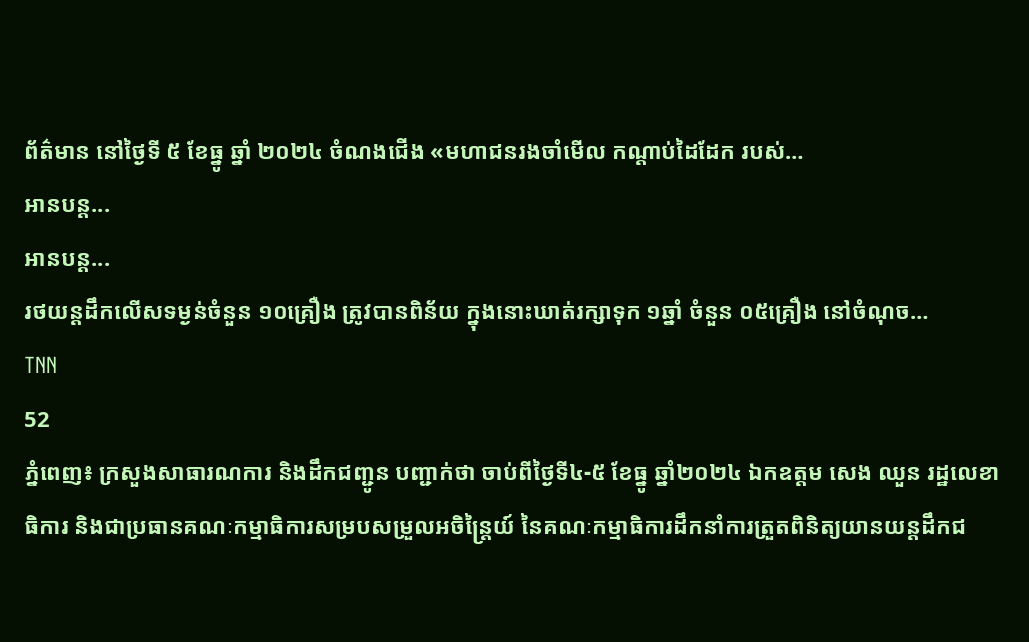ព័ត៌មាន នៅថ្ងៃទី ៥ ខែធ្នូ ឆ្នាំ ២០២៤ ចំណងជើង «មហាជនរងចាំមើល កណ្តាប់ដៃដែក របស់…
អានបន្ត...
អានបន្ត...
រថយន្តដឹកលើសទម្ងន់ចំនួន ១០គ្រឿង ត្រូវបានពិន័យ ក្នុងនោះឃាត់រក្សាទុក ១ឆ្នាំ ចំនួន ០៥គ្រឿង នៅចំណុច…
TNN
52
ភ្នំពេញ៖ ក្រសួងសាធារណការ និងដឹកជញ្ជូន បញ្ជាក់ថា ចាប់ពីថ្ងៃទី៤-៥ ខែធ្នូ ឆ្នាំ២០២៤ ឯកឧត្តម សេង ឈួន រដ្ឋលេខាធិការ និងជាប្រធានគណៈកម្មាធិការសម្របសម្រួលអចិន្ត្រៃយ៍ នៃគណៈកម្មាធិការដឹកនាំការត្រួតពិនិត្យយានយន្តដឹកជ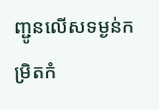ញ្ជូនលើសទម្ងន់កម្រិតកំ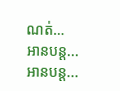ណត់…
អានបន្ត...
អានបន្ត...